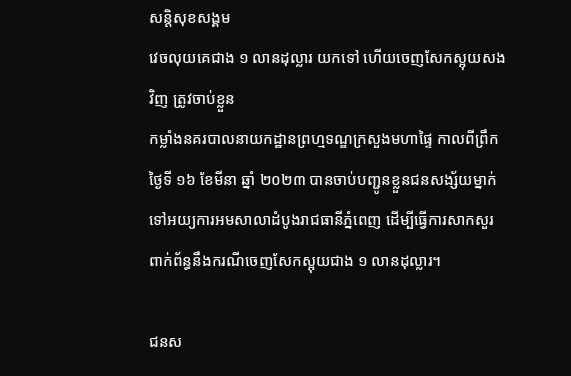សន្តិសុខសង្គម
វេចលុយគេជាង ១ លានដុល្លារ យកទៅ ហើយចេញសែកស្អុយសងវិញ ត្រូវចាប់ខ្លួន
កម្លាំងនគរបាលនាយកដ្ឋានព្រហ្មទណ្ឌក្រសួងមហាផ្ទៃ កាលពីព្រឹកថ្ងៃទី ១៦ ខែមីនា ឆ្នាំ ២០២៣ បានចាប់បញ្ជូនខ្លួនជនសង្ស័យម្នាក់ ទៅអយ្យការអមសាលាដំបូងរាជធានីភ្នំពេញ ដើម្បីធ្វើការសាកសួរ ពាក់ព័ន្ធនឹងករណីចេញសែកស្អុយជាង ១ លានដុល្លារ។

ជនស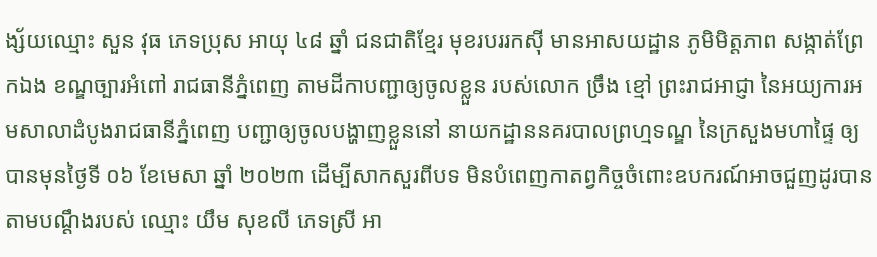ង្ស័យឈ្មោះ សួន វុធ ភេទប្រុស អាយុ ៤៨ ឆ្នាំ ជនជាតិខ្មែរ មុខរបររកស៊ី មានអាសយដ្ឋាន ភូមិមិត្តភាព សង្កាត់ព្រែកឯង ខណ្ឌច្បារអំពៅ រាជធានីភ្នំពេញ តាមដីកាបញ្ជាឲ្យចូលខ្លួន របស់លោក ច្រឹង ខ្មៅ ព្រះរាជអាជ្ញា នៃអយ្យការអមសាលាដំបូងរាជធានីភ្នំពេញ បញ្ជាឲ្យចូលបង្ហាញខ្លួននៅ នាយកដ្ឋាននគរបាលព្រហ្មទណ្ឌ នៃក្រសួងមហាផ្ទៃ ឲ្យបានមុនថ្ងៃទី ០៦ ខែមេសា ឆ្នាំ ២០២៣ ដើម្បីសាកសួរពីបទ មិនបំពេញកាតព្វកិច្ចចំពោះឧបករណ៍អាចជួញដូរបាន តាមបណ្ដឹងរបស់ ឈ្មោះ យឹម សុខលី ភេទស្រី អា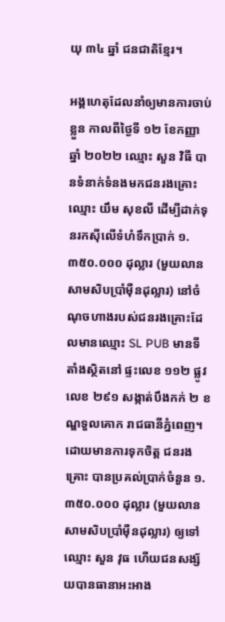យុ ៣៤ ឆ្នាំ ជនជាតិខ្មែរ។

អង្គហេតុដែលនាំឲ្យមានការចាប់ខ្លួន កាលពីថ្ងៃទី ១២ ខែកញ្ញា ឆ្នាំ ២០២២ ឈ្មោះ សួន វិធី បានទំនាក់ទំនងមកជនរងគ្រោះឈ្មោះ យឹម សុខលី ដើម្បីដាក់ទុនរកស៊ីលើទំហំទឹកប្រាក់ ១.៣៥០.០០០ ដុល្លារ (មួយលានសាមសិបប្រាំម៉ឺនដុល្លារ) នៅចំណុចហាងរបស់ជនរងគ្រោះដែលមានឈ្មោះ SL PUB មានទីតាំងស្ថិតនៅ ផ្ទះលេខ ១១២ ផ្លូវលេខ ២៩១ សង្កាត់បឹងកក់ ២ ខណ្ឌទួលគោក រាជធានីភ្នំពេញ។ ដោយមានការទុកចិត្ត ជនរងគ្រោះ បានប្រគល់ប្រាក់ចំនួន ១.៣៥០.០០០ ដុល្លារ (មួយលានសាមសិបប្រាំម៉ឺនដុល្លារ) ឲ្យទៅឈ្មោះ សួន វុធ ហើយជនសង្ស័យបានធានាអះអាង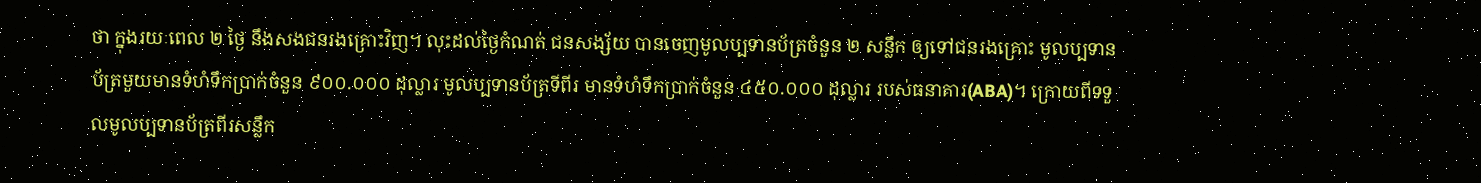ថា ក្នុងរយៈពេល ២ ថ្ងៃ នឹងសងជនរងគ្រោះវិញ។ លុះដល់ថ្ងៃកំណត់ ជនសង្ស័យ បានចេញមូលប្បទានប័ត្រចំនួន ២ សន្លឹក ឲ្យទៅជនរងគ្រោះ មូលប្បទានប័ត្រមួយមានទំហំទឹកប្រាក់ចំនួន ៩០០.០០០ ដុល្លារ មូលប្បទានប័ត្រទីពីរ មានទំហំទឹកប្រាក់ចំនួន ៤៥០.០០០ ដុល្លារ របស់ធនាគារ(ABA)។ ក្រោយពីទទួលមូលប្បទានប័ត្រពីរសន្លឹក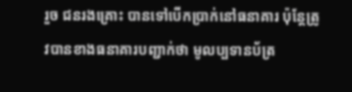រួច ជនរងគ្រោះ បានទៅបើកប្រាក់នៅធនាគារ ប៉ុន្តែត្រូវបានខាងធនាគារបញ្ជាក់ថា មូលប្បទានប័ត្រ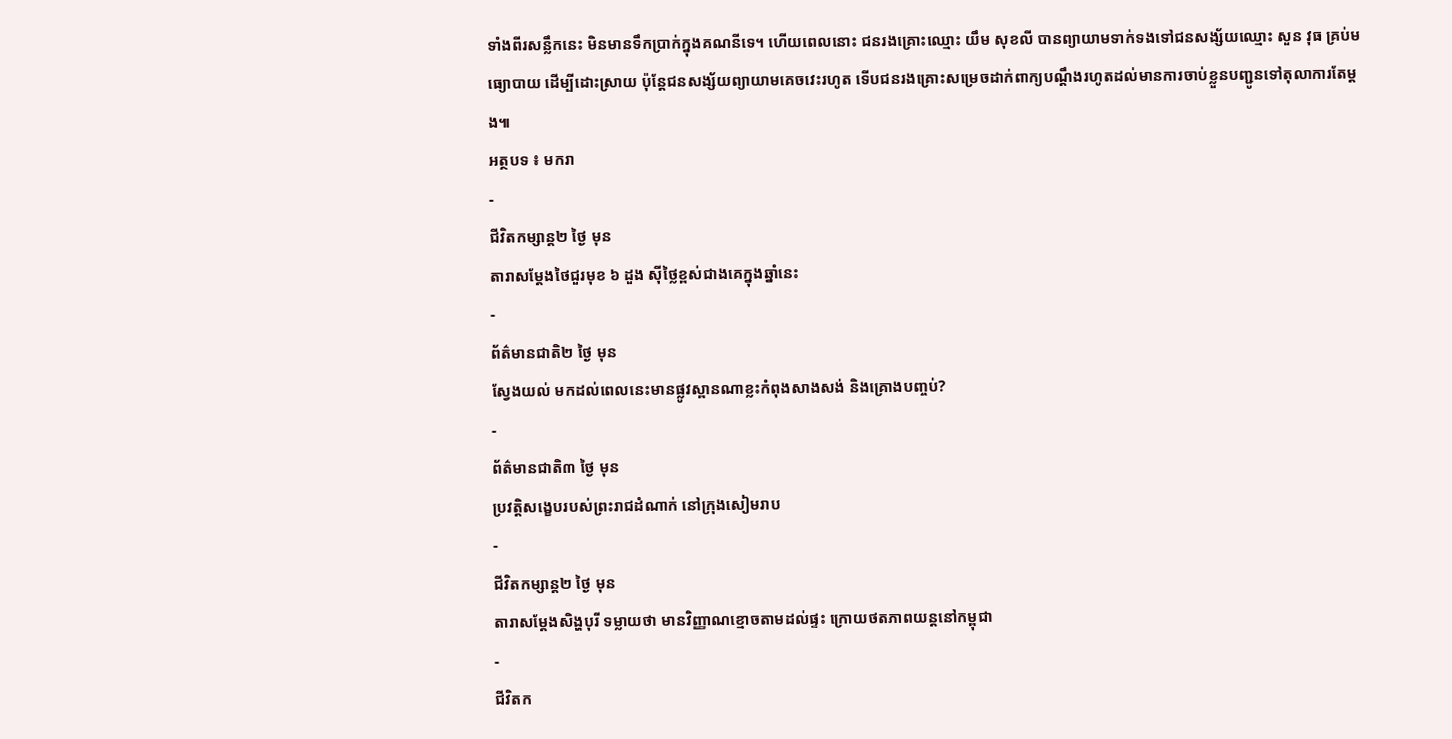ទាំងពីរសន្លឹកនេះ មិនមានទឹកប្រាក់ក្នុងគណនីទេ។ ហើយពេលនោះ ជនរងគ្រោះឈ្មោះ យឹម សុខលី បានព្យាយាមទាក់ទងទៅជនសង្ស័យឈ្មោះ សួន វុធ គ្រប់មធ្យោបាយ ដើម្បីដោះស្រាយ ប៉ុន្តែជនសង្ស័យព្យាយាមគេចវេះរហូត ទើបជនរងគ្រោះសម្រេចដាក់ពាក្យបណ្ដឹងរហូតដល់មានការចាប់ខ្លួនបញ្ជូនទៅតុលាការតែម្ដង៕
អត្ថបទ ៖ មករា
-
ជីវិតកម្សាន្ដ២ ថ្ងៃ មុន
តារាសម្ដែងថៃជួរមុខ ៦ ដួង ស៊ីថ្លៃខ្ពស់ជាងគេក្នុងឆ្នាំនេះ
-
ព័ត៌មានជាតិ២ ថ្ងៃ មុន
ស្វែងយល់ មកដល់ពេលនេះមានផ្លូវស្ពានណាខ្លះកំពុងសាងសង់ និងគ្រោងបញ្ចប់?
-
ព័ត៌មានជាតិ៣ ថ្ងៃ មុន
ប្រវត្តិសង្ខេបរបស់ព្រះរាជដំណាក់ នៅក្រុងសៀមរាប
-
ជីវិតកម្សាន្ដ២ ថ្ងៃ មុន
តារាសម្ដែងសិង្ហបុរី ទម្លាយថា មានវិញ្ញាណខ្មោចតាមដល់ផ្ទះ ក្រោយថតភាពយន្តនៅកម្ពុជា
-
ជីវិតក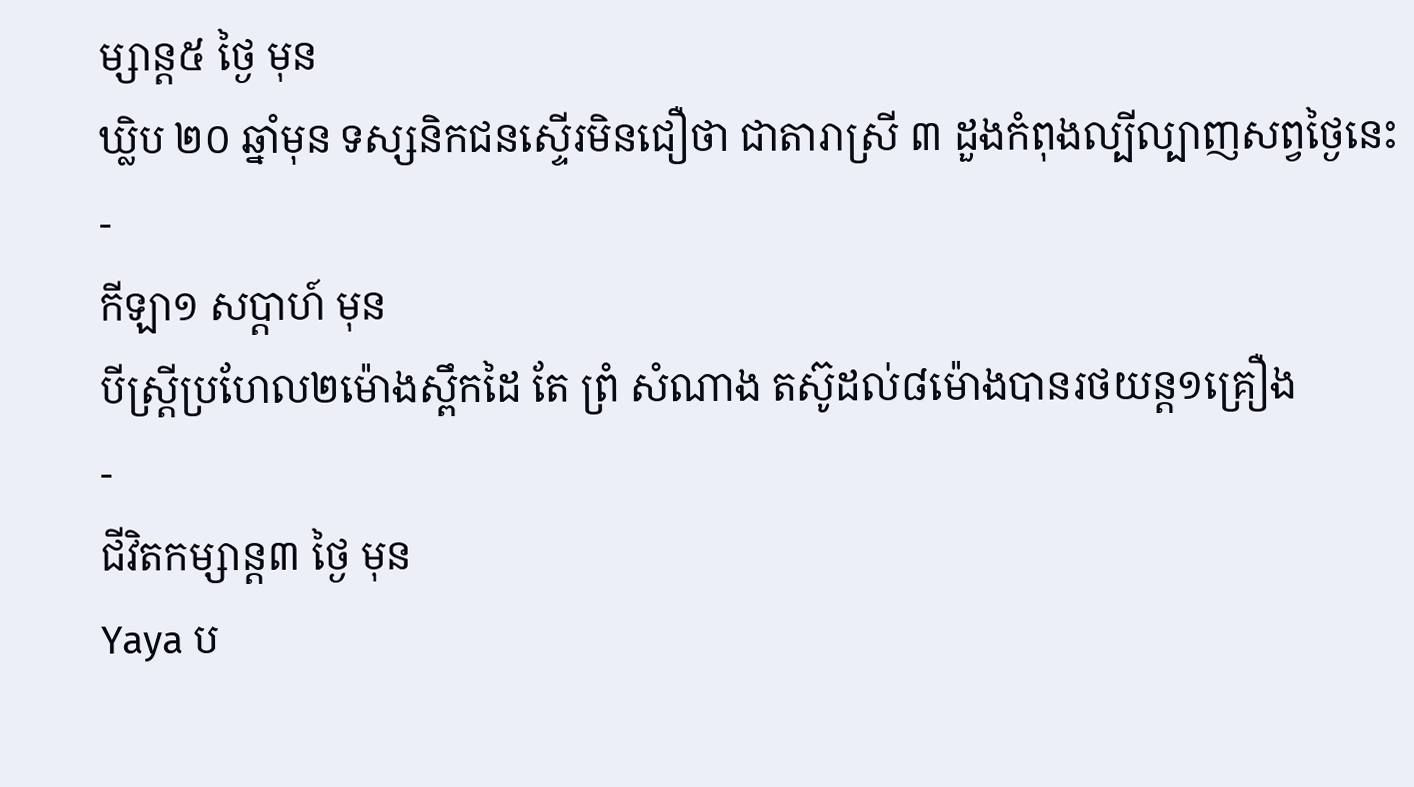ម្សាន្ដ៥ ថ្ងៃ មុន
ឃ្លិប ២០ ឆ្នាំមុន ទស្សនិកជនស្ទើរមិនជឿថា ជាតារាស្រី ៣ ដួងកំពុងល្បីល្បាញសព្វថ្ងៃនេះ
-
កីឡា១ សប្តាហ៍ មុន
បីស្រ្ដីប្រហែល២ម៉ោងស្ពឹកដៃ តែ ព្រំ សំណាង តស៊ូដល់៨ម៉ោងបានរថយន្ត១គ្រឿង
-
ជីវិតកម្សាន្ដ៣ ថ្ងៃ មុន
Yaya ប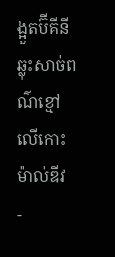ង្អួតប៊ីគីនីឆ្លុះសាច់ពណ៌ខ្មៅ លើកោះ ម៉ាល់ឌីវ
-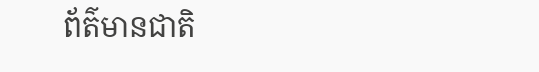ព័ត៌មានជាតិ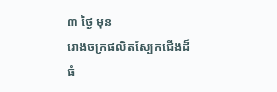៣ ថ្ងៃ មុន
រោងចក្រផលិតស្បែកជើងដ៏ធំ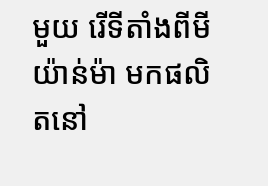មួយ រើទីតាំងពីមីយ៉ាន់ម៉ា មកផលិតនៅ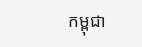កម្ពុជា